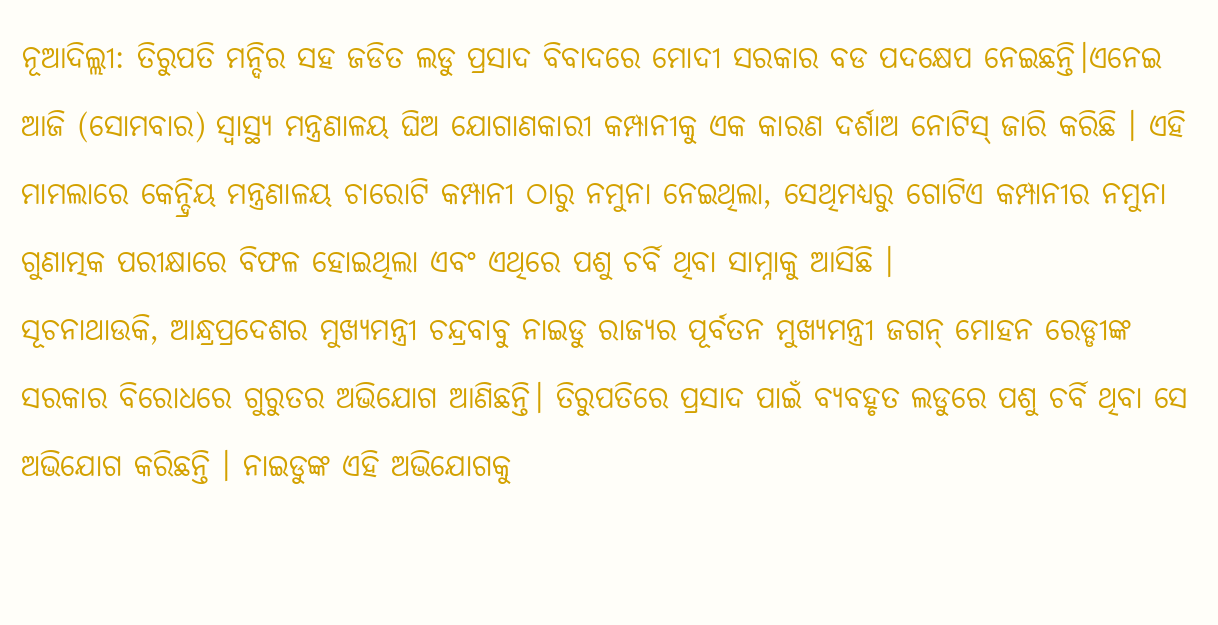ନୂଆଦିଲ୍ଲୀ: ତିରୁପତି ମନ୍ଦିର ସହ ଜଡିତ ଲଡୁ ପ୍ରସାଦ ବିବାଦରେ ମୋଦୀ ସରକାର ବଡ ପଦକ୍ଷେପ ନେଇଛନ୍ତି।ଏନେଇ ଆଜି (ସୋମବାର) ସ୍ୱାସ୍ଥ୍ୟ ମନ୍ତ୍ରଣାଳୟ ଘିଅ ଯୋଗାଣକାରୀ କମ୍ପାନୀକୁ ଏକ କାରଣ ଦର୍ଶାଅ ନୋଟିସ୍ ଜାରି କରିଛି । ଏହି ମାମଲାରେ କେନ୍ଦ୍ରିୟ ମନ୍ତ୍ରଣାଳୟ ଚାରୋଟି କମ୍ପାନୀ ଠାରୁ ନମୁନା ନେଇଥିଲା, ସେଥିମଧ୍ୟରୁ ଗୋଟିଏ କମ୍ପାନୀର ନମୁନା ଗୁଣାତ୍ମକ ପରୀକ୍ଷାରେ ବିଫଳ ହୋଇଥିଲା ଏବଂ ଏଥିରେ ପଶୁ ଚର୍ବି ଥିବା ସାମ୍ନାକୁ ଆସିଛି ।
ସୂଚନାଥାଉକି, ଆନ୍ଧ୍ରପ୍ରଦେଶର ମୁଖ୍ୟମନ୍ତ୍ରୀ ଚନ୍ଦ୍ରବାବୁ ନାଇଡୁ ରାଜ୍ୟର ପୂର୍ବତନ ମୁଖ୍ୟମନ୍ତ୍ରୀ ଜଗନ୍ ମୋହନ ରେଡ୍ଡୀଙ୍କ ସରକାର ବିରୋଧରେ ଗୁରୁତର ଅଭିଯୋଗ ଆଣିଛନ୍ତି। ତିରୁପତିରେ ପ୍ରସାଦ ପାଇଁ ବ୍ୟବହୃତ ଲଡୁରେ ପଶୁ ଚର୍ବି ଥିବା ସେ ଅଭିଯୋଗ କରିଛନ୍ତି । ନାଇଡୁଙ୍କ ଏହି ଅଭିଯୋଗକୁ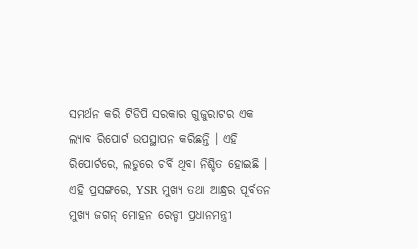ସମର୍ଥନ କରି ଟିଡିପି ସରକାର ଗୁଜୁରାଟର ଏକ ଲ୍ୟାବ ରିପୋର୍ଟ ଉପସ୍ଥାପନ କରିଛନ୍ତି । ଏହି ରିପୋର୍ଟରେ, ଲଡୁରେ ଚର୍ବି ଥିବା ନିଶ୍ଚିତ ହୋଇଛି ।
ଏହି ପ୍ରସଙ୍ଗରେ, YSR ମୁଖ୍ୟ ତଥା ଆନ୍ଧ୍ରର ପୂର୍ବତନ ମୁଖ୍ୟ ଜଗନ୍ ମୋହନ ରେଡ୍ଡୀ ପ୍ରଧାନମନ୍ତ୍ରୀ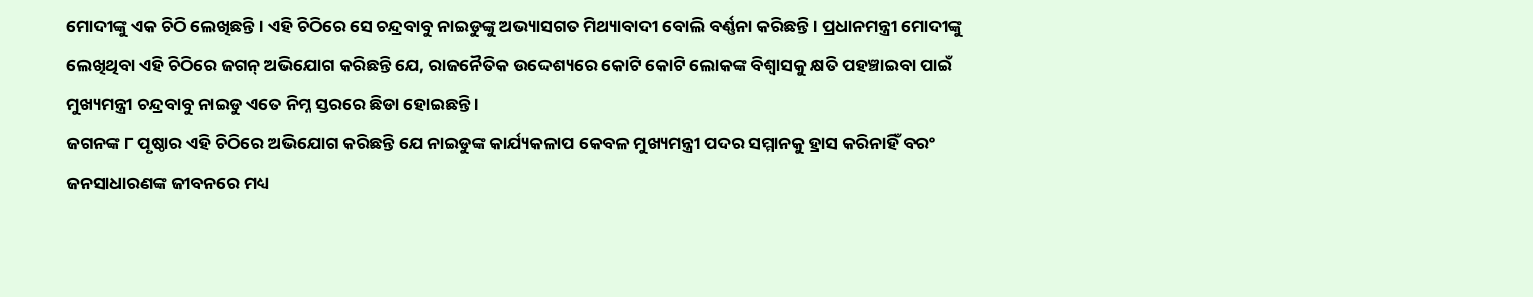ମୋଦୀଙ୍କୁ ଏକ ଚିଠି ଲେଖିଛନ୍ତି । ଏହି ଚିଠିରେ ସେ ଚନ୍ଦ୍ରବାବୁ ନାଇଡୁଙ୍କୁ ଅଭ୍ୟାସଗତ ମିଥ୍ୟାବାଦୀ ବୋଲି ବର୍ଣ୍ଣନା କରିଛନ୍ତି । ପ୍ରଧାନମନ୍ତ୍ରୀ ମୋଦୀଙ୍କୁ ଲେଖିଥିବା ଏହି ଚିଠିରେ ଜଗନ୍ ଅଭିଯୋଗ କରିଛନ୍ତି ଯେ, ରାଜନୈତିକ ଉଦ୍ଦେଶ୍ୟରେ କୋଟି କୋଟି ଲୋକଙ୍କ ବିଶ୍ୱାସକୁ କ୍ଷତି ପହଞ୍ଚାଇବା ପାଇଁ ମୁଖ୍ୟମନ୍ତ୍ରୀ ଚନ୍ଦ୍ରବାବୁ ନାଇଡୁ ଏତେ ନିମ୍ନ ସ୍ତରରେ ଛିଡା ହୋଇଛନ୍ତି ।
ଜଗନଙ୍କ ୮ ପୃଷ୍ଠାର ଏହି ଚିଠିରେ ଅଭିଯୋଗ କରିଛନ୍ତି ଯେ ନାଇଡୁଙ୍କ କାର୍ଯ୍ୟକଳାପ କେବଳ ମୁଖ୍ୟମନ୍ତ୍ରୀ ପଦର ସମ୍ମାନକୁ ହ୍ରାସ କରିନାହିଁ ବରଂ ଜନସାଧାରଣଙ୍କ ଜୀବନରେ ମଧ୍ୟ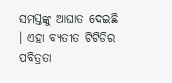ସମସ୍ତଙ୍କୁ ଆଘାତ ଦେଇଛି । ଏହା ବ୍ୟତୀତ ଟିଟିଡିର ପବିତ୍ରତା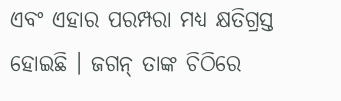ଏବଂ ଏହାର ପରମ୍ପରା ମଧ୍ୟ କ୍ଷତିଗ୍ରସ୍ତ ହୋଇଛି । ଜଗନ୍ ତାଙ୍କ ଚିଠିରେ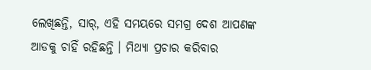ଲେଖିଛନ୍ତି, ସାର୍, ଏହି ସମୟରେ ସମଗ୍ର ଦେଶ ଆପଣଙ୍କ ଆଡକୁ ଚାହିଁ ରହିଛନ୍ତି । ମିଥ୍ୟା ପ୍ରଚାର କରିବାର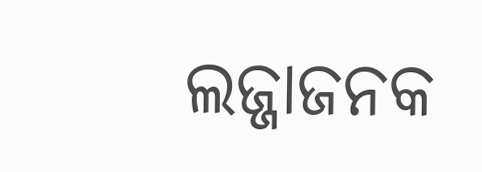ଲଜ୍ଜାଜନକ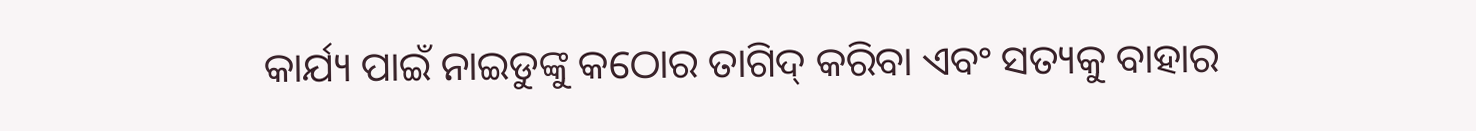କାର୍ଯ୍ୟ ପାଇଁ ନାଇଡୁଙ୍କୁ କଠୋର ତାଗିଦ୍ କରିବା ଏବଂ ସତ୍ୟକୁ ବାହାର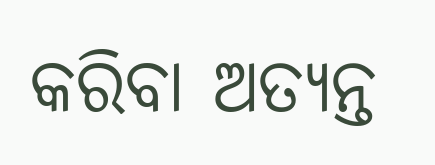କରିବା ଅତ୍ୟନ୍ତ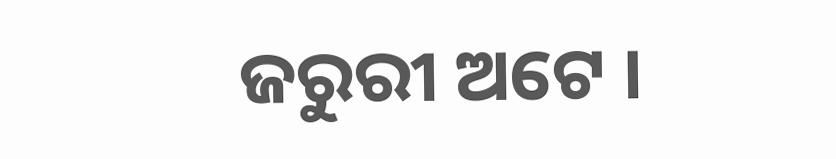ଜରୁରୀ ଅଟେ ।